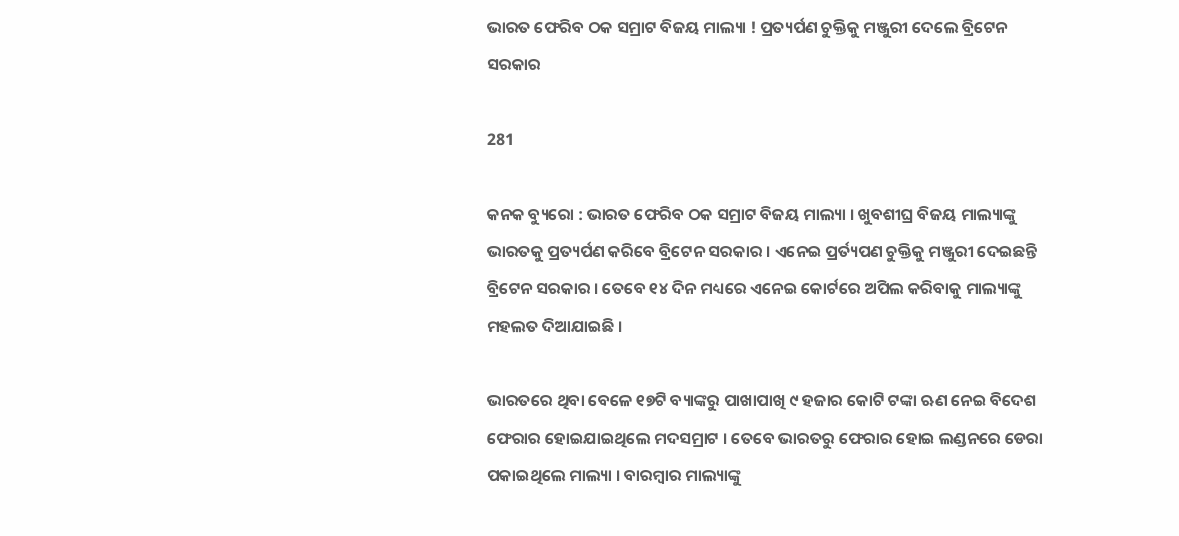ଭାରତ ଫେରିବ ଠକ ସମ୍ରାଟ ବିଜୟ ମାଲ୍ୟା ! ପ୍ରତ୍ୟର୍ପଣ ଚୁକ୍ତିକୁ ମଞ୍ଜୁରୀ ଦେଲେ ବ୍ରିଟେନ ସରକାର

281

କନକ ବ୍ୟୁରୋ : ଭାରତ ଫେରିବ ଠକ ସମ୍ରାଟ ବିଜୟ ମାଲ୍ୟା । ଖୁବଶୀଘ୍ର ବିଜୟ ମାଲ୍ୟାଙ୍କୁ ଭାରତକୁ ପ୍ରତ୍ୟର୍ପଣ କରିବେ ବ୍ରିଟେନ ସରକାର । ଏନେଇ ପ୍ରର୍ତ୍ୟପଣ ଚୁକ୍ତିକୁ ମଞ୍ଜୁରୀ ଦେଇଛନ୍ତି ବ୍ରିଟେନ ସରକାର । ତେବେ ୧୪ ଦିନ ମଧ୍ୟରେ ଏନେଇ କୋର୍ଟରେ ଅପିଲ କରିବାକୁ ମାଲ୍ୟାଙ୍କୁ ମହଲତ ଦିଆଯାଇଛି ।

ଭାରତରେ ଥିବା ବେଳେ ୧୭ଟି ବ୍ୟାଙ୍କରୁ ପାଖାପାଖି ୯ ହଜାର କୋଟି ଟଙ୍କା ଋଣ ନେଇ ବିଦେଶ ଫେରାର ହୋଇଯାଇଥିଲେ ମଦସମ୍ରାଟ । ତେବେ ଭାରତରୁ ଫେରାର ହୋଇ ଲଣ୍ଡନରେ ଡେରା ପକାଇଥିଲେ ମାଲ୍ୟା । ବାରମ୍ବାର ମାଲ୍ୟାଙ୍କୁ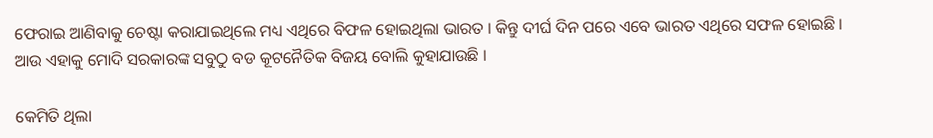ଫେରାଇ ଆଣିବାକୁ ଚେଷ୍ଟା କରାଯାଇଥିଲେ ମଧ୍ୟ ଏଥିରେ ବିଫଳ ହୋଇଥିଲା ଭାରତ । କିନ୍ତୁ ଦୀର୍ଘ ଦିନ ପରେ ଏବେ ଭାରତ ଏଥିରେ ସଫଳ ହୋଇଛି । ଆଉ ଏହାକୁ ମୋଦି ସରକାରଙ୍କ ସବୁଠୁ ବଡ କୂଟନୈତିକ ବିଜୟ ବୋଲି କୁହାଯାଉଛି ।

କେମିତି ଥିଲା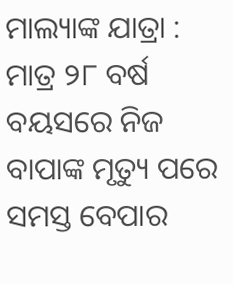ମାଲ୍ୟାଙ୍କ ଯାତ୍ରା : ମାତ୍ର ୨୮ ବର୍ଷ ବୟସରେ ନିଜ ବାପାଙ୍କ ମୃତ୍ୟୁ ପରେ ସମସ୍ତ ବେପାର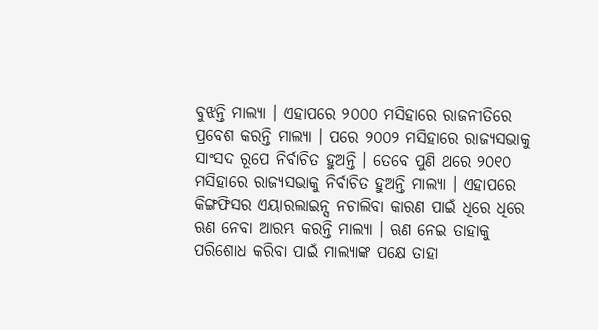ବୁଝନ୍ତି ମାଲ୍ୟା । ଏହାପରେ ୨୦୦୦ ମସିହାରେ ରାଜନୀତିରେ ପ୍ରବେଶ କରନ୍ତି ମାଲ୍ୟା । ପରେ ୨୦୦୨ ମସିହାରେ ରାଜ୍ୟସଭାକୁ ସାଂସଦ ରୂପେ ନିର୍ବାଚିତ ହୁଅନ୍ତି । ତେବେ ପୁଣି ଥରେ ୨୦୧୦ ମସିହାରେ ରାଜ୍ୟସଭାକୁ ନିର୍ବାଚିତ ହୁଅନ୍ତି ମାଲ୍ୟା । ଏହାପରେ କିଙ୍ଗଫିସର ଏୟାରଲାଇନ୍ସ ନଚାଲିବା କାରଣ ପାଇଁ ଧିରେ ଧିରେ ଋଣ ନେବା ଆରମ୍ଭ କରନ୍ତି ମାଲ୍ୟା । ଋଣ ନେଇ ତାହାକୁ ପରିଶୋଧ କରିବା ପାଇଁ ମାଲ୍ୟାଙ୍କ ପକ୍ଷେ ତାହା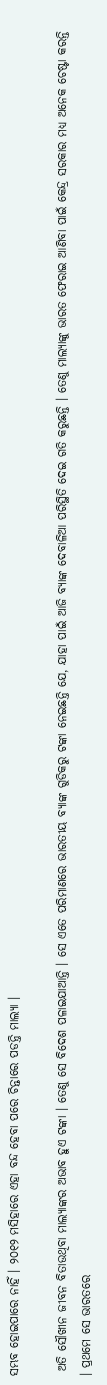ସମ୍ଭବ ହୋଇପାରେ ନାହିଁ । ୨୦୧୨ ମସିହାରେ ଏହା ବନ୍ଦ ହେବା ପରେ ଚିନ୍ତାରେ ପଡନ୍ତି ମାଲ୍ୟା ।

 ଅତି ସୌଖୀନ ଜୀବନ ବିତାଉଥିବା ମାଲ୍ୟାଙ୍କର ଅଭାବ ହୁଏ ଟଙ୍କା । ତେଣୁ ସେ ବିଦେଶ ପଳାଇଯାଆନ୍ତି । ସେ ଏତେ ପରିମାଣରେ ଭାରତୀୟ ବ୍ୟାଙ୍କ ଗୁଡିକରୁ ଟଙ୍କା ନେଇଛନ୍ତି ଯେ, ଯାହା ପାଇଁ ଆଜି ବ୍ୟାଙ୍କ ଦେବାଳିଆ ପରିସ୍ଥିତି ଦେଇ ଗତି କରୁଛନ୍ତି । ତେଣୁ ମାଲ୍ୟାଙ୍କୁ ଭାରତ ଫେରାଇ ଆଣିବା ପାଇଁ କେନ୍ଦ୍ର ସରକାର ମଧ୍ୟ ଅନେକ ଚେଷ୍ଟା କରନ୍ତି । ପ୍ରଥମେ ସେ ଭାରତରେ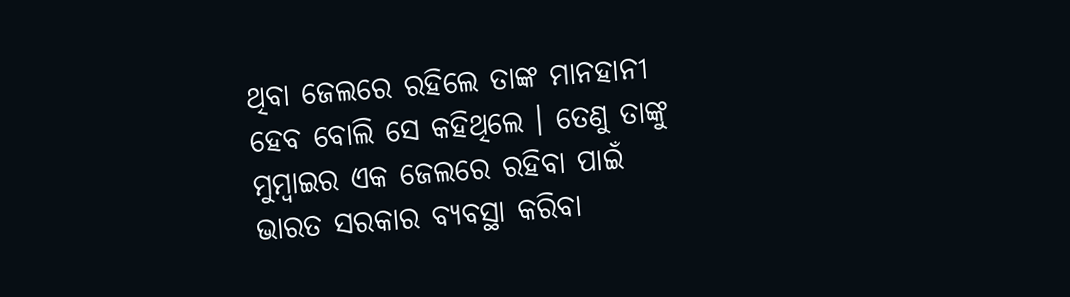ଥିବା ଜେଲରେ ରହିଲେ ତାଙ୍କ ମାନହାନୀ ହେବ ବୋଲି ସେ କହିଥିଲେ । ତେଣୁ ତାଙ୍କୁ ମୁମ୍ବାଇର ଏକ ଜେଲରେ ରହିବା ପାଇଁ ଭାରତ ସରକାର ବ୍ୟବସ୍ଥା କରିବା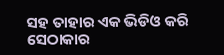ସହ ତାହାର ଏକ ଭିଡିଓ କରି ସେଠାକାର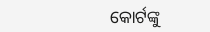କୋର୍ଟଙ୍କୁ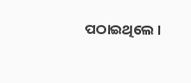ପଠାଇଥିଲେ ।